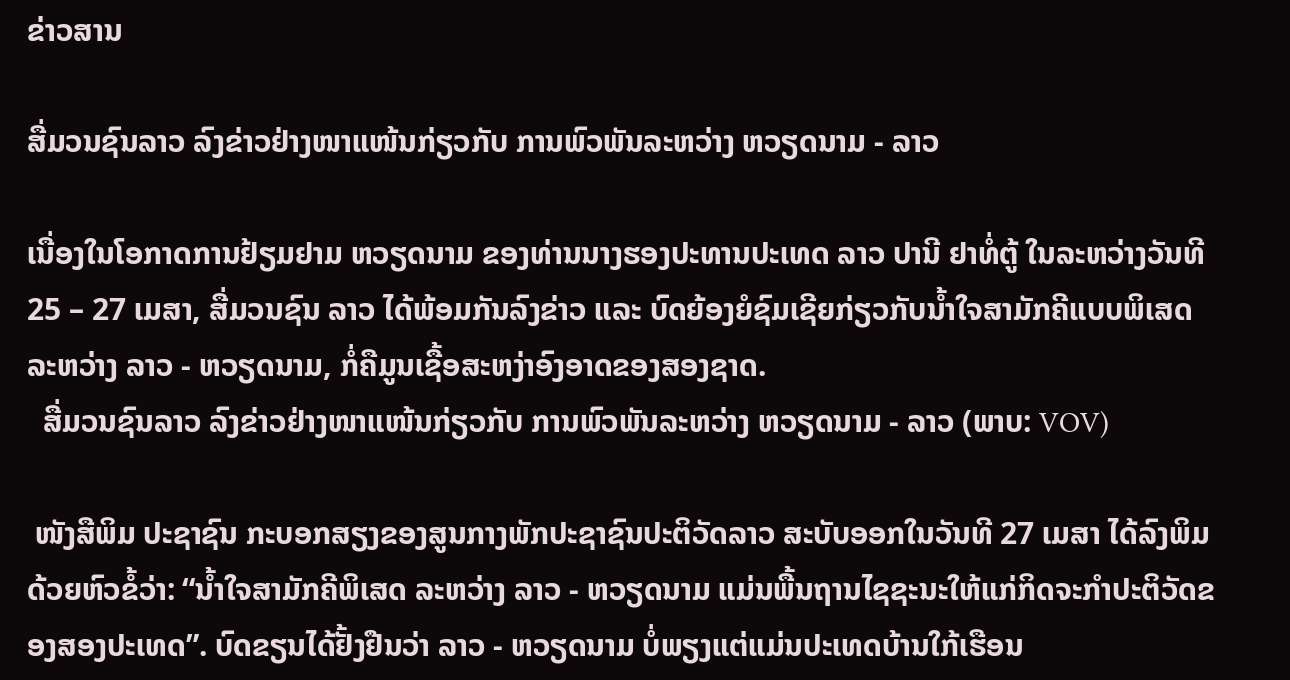ຂ່າວສານ

ສື່ມວນຊົນລາວ ລົງຂ່າວຢ່າງໜາແໜ້ນກ່ຽວກັບ ການພົວພັນລະຫວ່າງ ຫວຽດນາມ - ລາວ

ເນື່ອງໃນໂອກາດການຢ້ຽມຢາມ ຫວຽດນາມ ຂອງທ່ານນາງຮອງປະທານປະເທດ ລາວ ປານີ ຢາທໍ່ຕູ້ ໃນລະຫວ່າງວັນທີ 25 – 27 ເມສາ, ສື່ມວນຊົນ ລາວ ໄດ້ພ້ອມກັນລົງຂ່າວ ແລະ ບົດຍ້ອງຍໍຊົມເຊີຍກ່ຽວກັບນ້ຳໃຈສາມັກຄີແບບພິເສດ ລະຫວ່າງ ລາວ - ຫວຽດນາມ, ກໍ່ຄືມູນເຊື້ອສະຫງ່າອົງອາດຂອງສອງຊາດ.
  ສື່ມວນຊົນລາວ ລົງຂ່າວຢ່າງໜາແໜ້ນກ່ຽວກັບ ການພົວພັນລະຫວ່າງ ຫວຽດນາມ - ລາວ (ພາບ: VOV)

 ໜັງສືພິມ ປະຊາຊົນ ກະບອກສຽງຂອງສູນກາງພັກປະຊາຊົນປະຕິວັດລາວ ສະບັບອອກໃນວັນທີ 27 ເມສາ ໄດ້ລົງພິມດ້ວຍຫົວຂໍ້ວ່າ: “ນ້ຳໃຈສາມັກຄີພິເສດ ລະຫວ່າງ ລາວ - ຫວຽດນາມ ແມ່ນພື້ນຖານໄຊຊະນະໃຫ້ແກ່ກິດຈະກຳປະຕິວັດຂອງສອງປະເທດ”. ບົດຂຽນໄດ້ຢັ້ງຢືນວ່າ ລາວ - ຫວຽດນາມ ບໍ່ພຽງແຕ່ແມ່ນປະເທດບ້ານໃກ້ເຮືອນ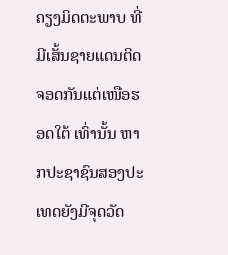ຄຽງມິດຕະພາບ ທີ່ມີເສັ້ນຊາຍແດນຕິດຈອດກັນແຕ່ເໜືອຮອດໃຕ້ ເທົ່ານັ້ນ ຫາກປະຊາຊົນສອງປະເທດຍັງມີຈຸດວັດ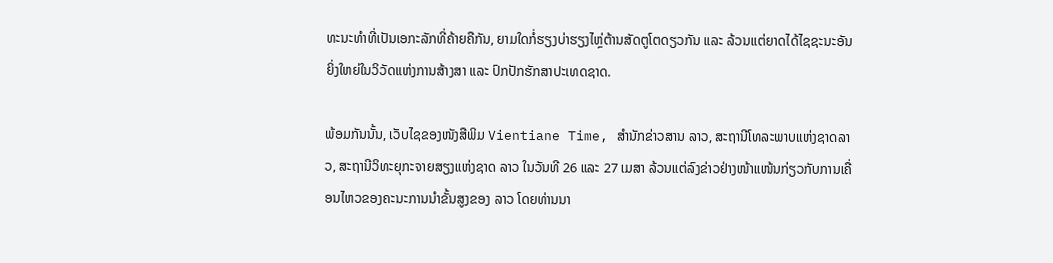ທະນະທຳທີ່ເປັນເອກະລັກທີ່ຄ້າຍຄືກັນ, ຍາມໃດກໍ່ຮຽງບ່າຮຽງໄຫຼ່ຕ້ານສັດຕູໂຕດຽວກັນ ແລະ ລ້ວນແຕ່ຍາດໄດ້ໄຊຊະນະອັນຍິ່ງໃຫຍ່ໃນວິວັດແຫ່ງການສ້າງສາ ແລະ ປົກປັກຮັກສາປະເທດຊາດ.

ພ້ອມກັນນັ້ນ, ເວັບໄຊຂອງໜັງສືພິມ Vientiane Time, ສຳນັກຂ່າວສານ ລາວ, ສະຖານີໂທລະພາບແຫ່ງຊາດລາວ, ສະຖານີວິທະຍຸກະຈາຍສຽງແຫ່ງຊາດ ລາວ ໃນວັນທີ 26 ແລະ 27 ເມສາ ລ້ວນແຕ່ລົງຂ່າວຢ່າງໜ້າແໜ້ນກ່ຽວກັບການເຄື່ອນໄຫວຂອງຄະນະການນຳຂັ້ນສູງຂອງ ລາວ ໂດຍທ່ານນາ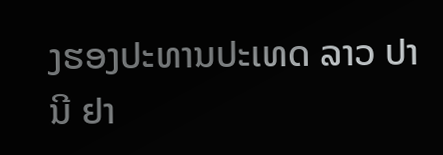ງຮອງປະທານປະເທດ ລາວ ປານີ ຢາ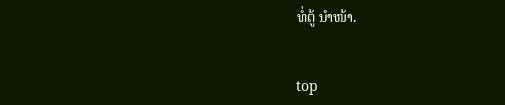ທໍ່ຕູ້ ນຳໜ້າ.


top